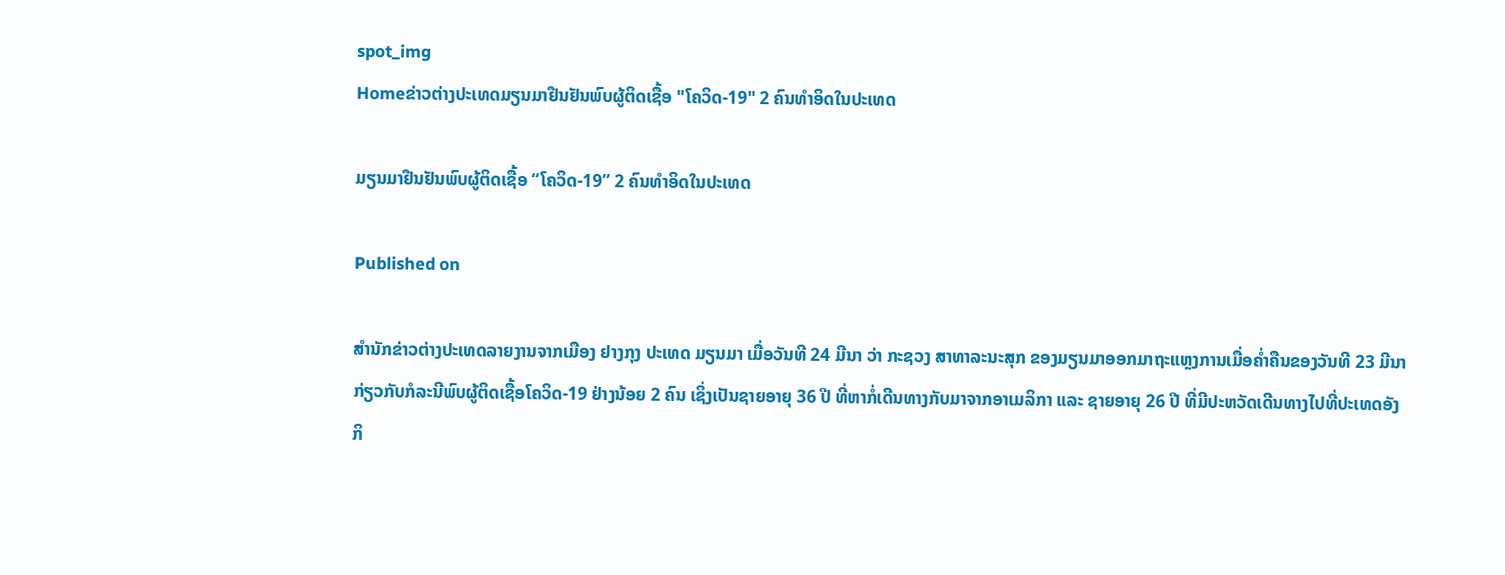spot_img
Homeຂ່າວຕ່າງປະເທດມຽນມາຢືນຢັນພົບຜູ້ຕິດເຊື້ອ "ໂຄວິດ-19" 2 ຄົນທຳອິດໃນປະເທດ

ມຽນມາຢືນຢັນພົບຜູ້ຕິດເຊື້ອ “ໂຄວິດ-19” 2 ຄົນທຳອິດໃນປະເທດ

Published on

ສຳນັກຂ່າວຕ່າງປະເທດລາຍງານຈາກເມືອງ ຢາງກຸງ ປະເທດ ມຽນມາ ເມື່ອວັນທີ 24 ມີນາ ວ່າ ກະຊວງ ສາທາລະນະສຸກ ຂອງມຽນມາອອກມາຖະແຫຼງການເມື່ອຄໍ່າຄືນຂອງວັນທີ 23 ມີນາ ກ່ຽວກັບກໍລະນີພົບຜູ້ຕິດເຊື້ອໂຄວິດ-19 ຢ່າງນ້ອຍ 2 ຄົນ ເຊິ່ງເປັນຊາຍອາຍຸ 36 ປີ ທີ່ຫາກໍ່ເດີນທາງກັບມາຈາກອາເມລິກາ ແລະ ຊາຍອາຍຸ 26 ປີ ທີ່ມີປະຫວັດເດີນທາງໄປທີ່ປະເທດອັງກິ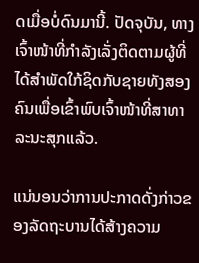ດເມື່ອບໍ່ດົນມານີ້. ປັດຈຸບັນ, ທາງເຈົ້າໜ້າທີ່ກຳລັງເລັ່ງຕິດຕາມຜູ້ທີ່ໄດ້ສຳພັດໃກ້ຊິດກັບຊາຍທັງສອງຄົນເພື່ອເຂົ້າພົບເຈົ້າໜ້າທີ່ສາທາລະນະສຸກແລ້ວ.

ແນ່ນອນວ່າການປະກາດດັ່ງກ່າວຂອງລັດຖະບານໄດ້ສ້າງຄວາມ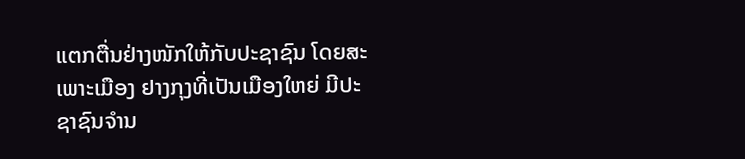ແຕກຕື່ນຢ່າງໜັກໃຫ້ກັບປະຊາຊົນ ໂດຍສະເພາະເມືອງ ຢາງກຸງທີ່ເປັນເມືອງໃຫຍ່ ມີປະຊາຊົນຈຳນ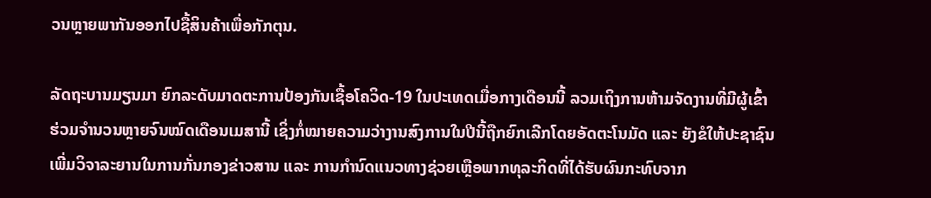ວນຫຼາຍພາກັນອອກໄປຊື້ສິນຄ້າເພື່ອກັກຕຸນ.

ລັດຖະບານມຽນມາ ຍົກລະດັບມາດຕະການປ້ອງກັນເຊື້ອໂຄວິດ-19 ໃນປະເທດເມື່ອກາງເດືອນນີ້ ລວມເຖິງການຫ້າມຈັດງານທີ່ມີຜູ້ເຂົ້າຮ່ວມຈຳນວນຫຼາຍຈົນໝົດເດືອນເມສານີ້ ເຊິ່ງກໍ່ໝາຍຄວາມວ່າງານສົງການໃນປີນີ້ຖືກຍົກເລີກໂດຍອັດຕະໂນມັດ ແລະ ຍັງຂໍໃຫ້ປະຊາຊົນເພີ່ມວິຈາລະຍານໃນການກັ່ນກອງຂ່າວສານ ແລະ ການກຳນົດແນວທາງຊ່ວຍເຫຼືອພາກທຸລະກິດທີ່ໄດ້ຮັບຜົນກະທົບຈາກ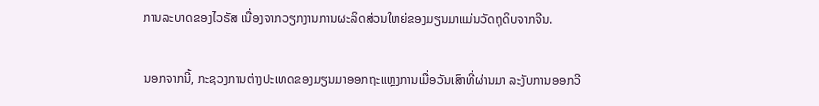ການລະບາດຂອງໄວຣັສ ເນື່ອງຈາກວຽກງານການຜະລິດສ່ວນໃຫຍ່ຂອງມຽນມາແມ່ນວັດຖຸດິບຈາກຈີນ.

ນອກຈາກນີ້, ກະຊວງການຕ່າງປະເທດຂອງມຽນມາອອກຖະແຫຼງການເມື່ອວັນເສົາທີ່ຜ່ານມາ ລະງັບການອອກວີ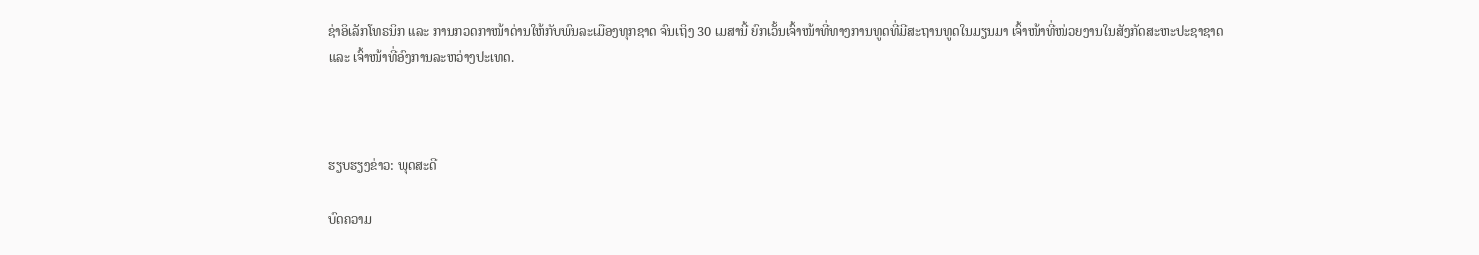ຊ່າອິເລັກໂທຣນິກ ແລະ ການກວດກາໜ້າດ່ານໃຫ້ກັບພົນລະເມືອງທຸກຊາດ ຈົນເຖິງ 30 ເມສານີ້ ຍົກເວັ້ນເຈົ້າໜ້າທີ່ທາງການທູດທີ່ມີສະຖານທູດໃນມຽນມາ ເຈົ້າໜ້າທີ່ໜ່ວຍງານໃນສັງກັດສະຫະປະຊາຊາດ ແລະ ເຈົ້າໜ້າທີ່ອົງການລະຫວ່າງປະເທດ.



ຮຽບຮຽງຂ່າວ: ພຸດສະດີ

ບົດຄວາມ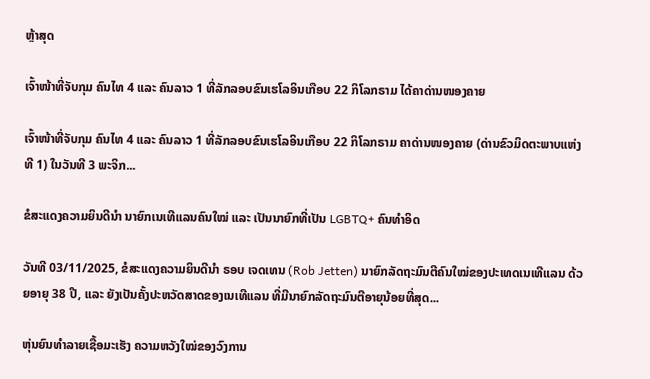ຫຼ້າສຸດ

ເຈົ້າໜ້າທີ່ຈັບກຸມ ຄົນໄທ 4 ແລະ ຄົນລາວ 1 ທີ່ລັກລອບຂົນເຮໂລອິນເກືອບ 22 ກິໂລກຣາມ ໄດ້ຄາດ່ານໜອງຄາຍ

ເຈົ້າໜ້າທີ່ຈັບກຸມ ຄົນໄທ 4 ແລະ ຄົນລາວ 1 ທີ່ລັກລອບຂົນເຮໂລອິນເກືອບ 22 ກິໂລກຣາມ ຄາດ່ານໜອງຄາຍ (ດ່ານຂົວມິດຕະພາບແຫ່ງທີ 1) ໃນວັນທີ 3 ພະຈິກ...

ຂໍສະແດງຄວາມຍິນດີນຳ ນາຍົກເນເທີແລນຄົນໃໝ່ ແລະ ເປັນນາຍົກທີ່ເປັນ LGBTQ+ ຄົນທຳອິດ

ວັນທີ 03/11/2025, ຂໍສະແດງຄວາມຍິນດີນຳ ຣອບ ເຈດເທນ (Rob Jetten) ນາຍົກລັດຖະມົນຕີຄົນໃໝ່ຂອງປະເທດເນເທີແລນ ດ້ວຍອາຍຸ 38 ປີ, ແລະ ຍັງເປັນຄັ້ງປະຫວັດສາດຂອງເນເທີແລນ ທີ່ມີນາຍົກລັດຖະມົນຕີອາຍຸນ້ອຍທີ່ສຸດ...

ຫຸ່ນຍົນທຳລາຍເຊື້ອມະເຮັງ ຄວາມຫວັງໃໝ່ຂອງວົງການ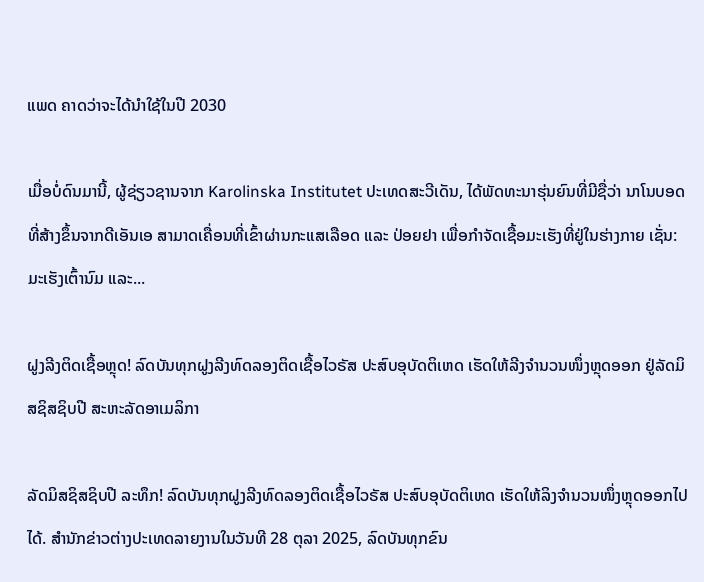ແພດ ຄາດວ່າຈະໄດ້ນໍາໃຊ້ໃນປີ 2030

ເມື່ອບໍ່ດົນມານີ້, ຜູ້ຊ່ຽວຊານຈາກ Karolinska Institutet ປະເທດສະວີເດັນ, ໄດ້ພັດທະນາຮຸ່ນຍົນທີ່ມີຊື່ວ່າ ນາໂນບອດທີ່ສ້າງຂຶ້ນຈາກດີເອັນເອ ສາມາດເຄື່ອນທີ່ເຂົ້າຜ່ານກະແສເລືອດ ແລະ ປ່ອຍຢາ ເພື່ອກຳຈັດເຊື້ອມະເຮັງທີ່ຢູ່ໃນຮ່າງກາຍ ເຊັ່ນ: ມະເຮັງເຕົ້ານົມ ແລະ...

ຝູງລີງຕິດເຊື້ອຫຼຸດ! ລົດບັນທຸກຝູງລີງທົດລອງຕິດເຊື້ອໄວຣັສ ປະສົບອຸບັດຕິເຫດ ເຮັດໃຫ້ລີງຈຳນວນໜຶ່ງຫຼຸດອອກ ຢູ່ລັດມິສຊິສຊິບປີ ສະຫະລັດອາເມລິກາ

ລັດມິສຊິສຊິບປີ ລະທຶກ! ລົດບັນທຸກຝູງລີງທົດລອງຕິດເຊື້ອໄວຣັສ ປະສົບອຸບັດຕິເຫດ ເຮັດໃຫ້ລິງຈຳນວນໜຶ່ງຫຼຸດອອກໄປໄດ້. ສຳນັກຂ່າວຕ່າງປະເທດລາຍງານໃນວັນທີ 28 ຕຸລາ 2025, ລົດບັນທຸກຂົນ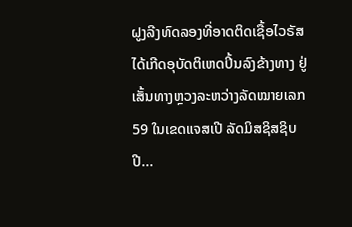ຝູງລີງທົດລອງທີ່ອາດຕິດເຊື້ອໄວຣັສ ໄດ້ເກີດອຸບັດຕິເຫດປິ້ນລົງຂ້າງທາງ ຢູ່ເສັ້ນທາງຫຼວງລະຫວ່າງລັດໝາຍເລກ 59 ໃນເຂດແຈສເປີ ລັດມິສຊິສຊິບປີ...